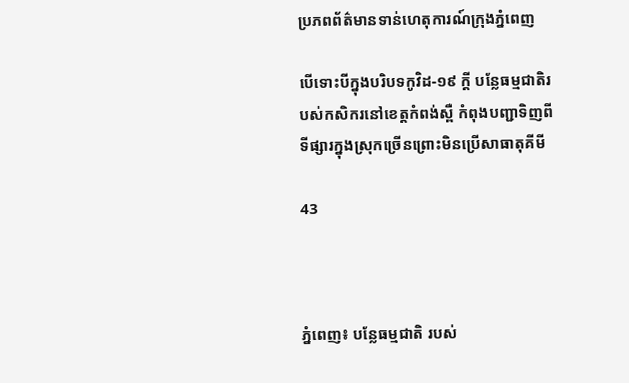ប្រភពព័ត៌មានទាន់ហេតុការណ៍ក្រុងភ្នំពេញ

បើទោះបីក្នុងបរិបទកូវិដ-១៩ ក្ដី បន្លែធម្មជាតិរបស់កសិករនៅខេត្តកំពង់ស្ពឺ កំពុងបញ្ជាទិញពីទីផ្សារក្នុងស្រុកច្រើនព្រោះមិនប្រើសាធាតុគីមី

43



ភ្នំពេញ៖ បន្លែធម្មជាតិ របស់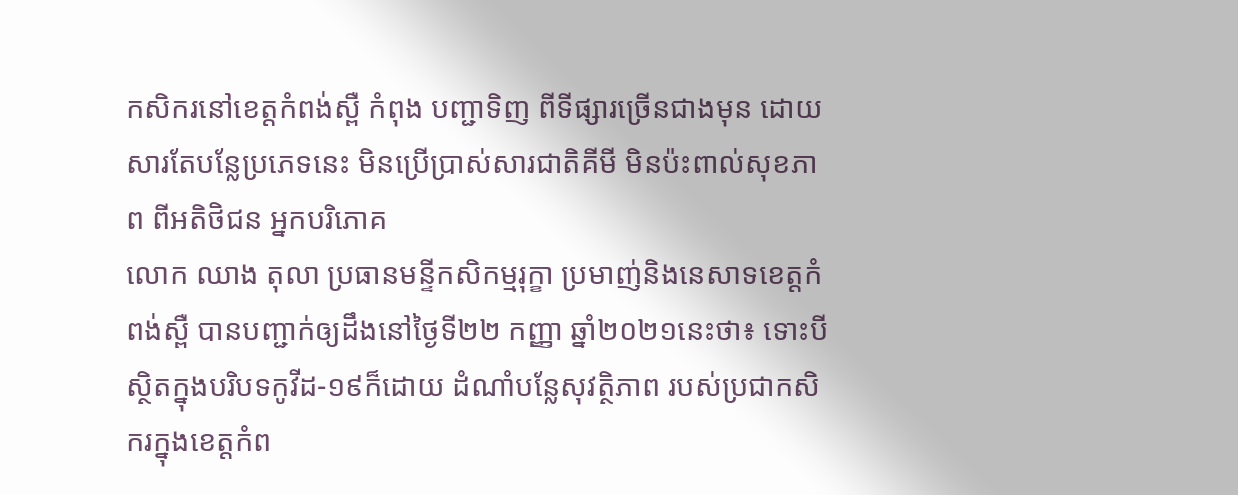កសិករនៅខេត្តកំពង់ស្ពឺ កំពុង បញ្ជាទិញ ពីទីផ្សារច្រើនជាងមុន ដោយ សារតែបន្លែប្រភេទនេះ មិនប្រើប្រាស់សារជាតិគីមី មិនប៉ះពាល់សុខភាព ពីអតិថិជន អ្នកបរិភោគ
លោក ឈាង តុលា ប្រធានមន្ទីកសិកម្មរុក្ខា ប្រមាញ់និងនេសាទខេត្តកំពង់ស្ពឺ បានបញ្ជាក់ឲ្យដឹងនៅថ្ងៃទី២២ កញ្ញា ឆ្នាំ២០២១នេះថា៖ ទោះបីស្ថិតក្នុងបរិបទកូវីដ-១៩ក៏ដោយ ដំណាំបន្លែសុវត្ថិភាព របស់ប្រជាកសិករក្នុងខេត្តកំព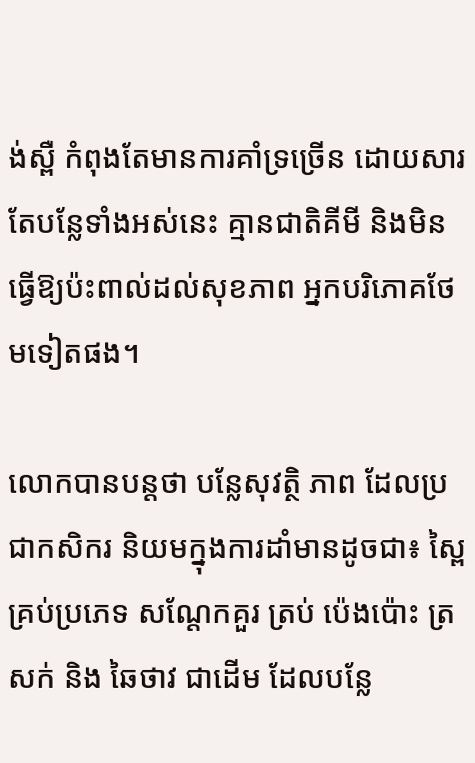ង់ស្ពឺ កំពុងតែមានការគាំទ្រច្រើន ដោយសារតែបន្លែទាំងអស់នេះ គ្មានជាតិគីមី និងមិនធ្វើឱ្យប៉ះពាល់ដល់សុខភាព អ្នកបរិភោគថែមទៀតផង។

លោកបានបន្តថា បន្លែសុវត្ថិ ភាព ដែលប្រជាកសិករ និយមក្នុងការដាំមានដូចជា៖ ស្ពៃគ្រប់ប្រភេទ សណ្តែកគួរ ត្រប់ ប៉េងប៉ោះ ត្រសក់ និង ឆៃថាវ ជាដើម ដែលបន្លែ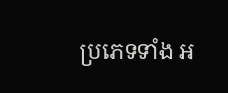ប្រភេទទាំង អ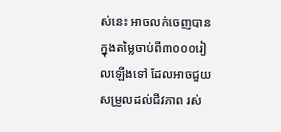ស់នេះ អាចលក់ចេញបានក្នុងតម្លៃចាប់ពី៣០០០រៀលឡើងទៅ ដែលអាចជួយសម្រួលដល់ជីវភាព រស់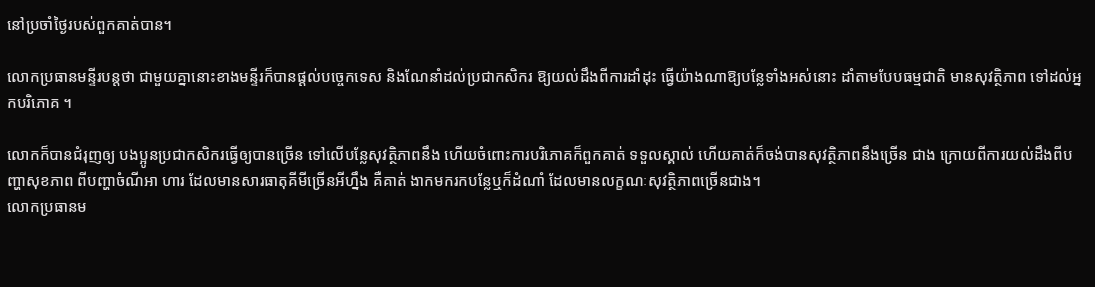នៅប្រចាំថ្ងៃរបស់ពួកគាត់បាន។

លោកប្រធានមន្ទីរបន្តថា ជាមួយគ្នានោះខាងមន្ទីរក៏បានផ្តល់បច្ចេកទេស និងណែនាំដល់ប្រជាកសិករ ឱ្យយល់ដឹងពីការដាំដុះ ធ្វើយ៉ាងណាឱ្យបន្លែទាំងអស់នោះ ដាំតាមបែបធម្មជាតិ មានសុវត្ថិភាព ទៅដល់អ្នកបរិភោគ ។

លោកក៏បានជំរុញឲ្យ បងប្អូនប្រជាកសិករធ្វើឲ្យបានច្រើន ទៅលើបន្លែសុវត្ថិភាពនឹង ហើយចំពោះការបរិភោគក៏ពួកគាត់ ទទួលស្គាល់ ហើយគាត់ក៏ចង់បានសុវត្ថិភាពនឹងច្រើន ជាង ក្រោយពីការយល់ដឹងពីបញ្ហាសុខភាព ពីបញ្ហាចំណីអា ហារ ដែលមានសារធាតុគីមីច្រើនអីហ្នឹង គឺគាត់ ងាកមករកបន្លែឬក៏ដំណាំ ដែលមានលក្ខណៈសុវត្ថិភាពច្រើនជាង។
លោកប្រធានម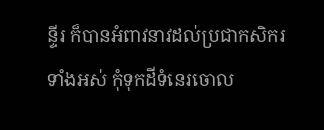ន្ទីរ ក៏បានអំពាវនាវដល់ប្រជាកសិករទាំងអស់ កុំទុកដីទំនេរចោល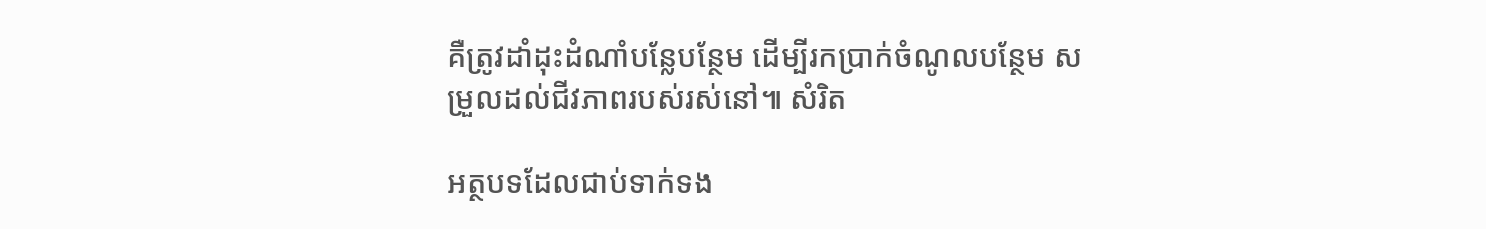គឺត្រូវដាំដុះដំណាំបន្លែបន្ថែម ដើម្បីរកប្រាក់ចំណូលបន្ថែម សម្រួលដល់ជីវភាពរបស់រស់នៅ៕ សំរិត

អត្ថបទដែលជាប់ទាក់ទង